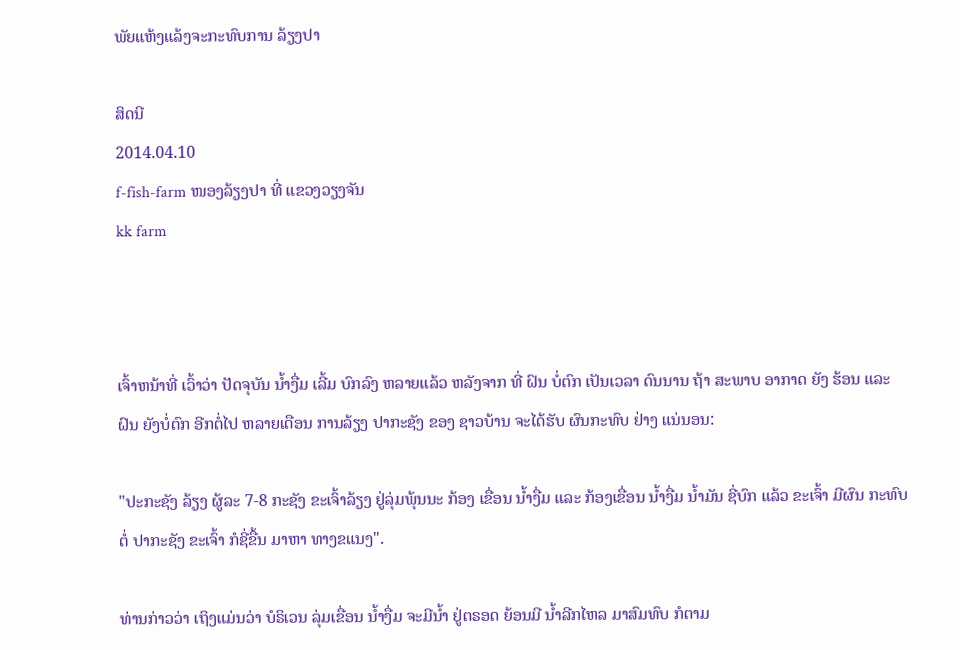ພັຍແຫ້ງແລ້ງຈະກະທົບການ ລ້ຽງປາ

ສິດນີ
2014.04.10
f-fish-farm ໜອງລ້ຽງປາ ທີ່ ແຂວງວຽງຈັນ
kk farm



ເຈົ້າຫນ້າທີ່ ເວົ້າວ່າ ປັດຈຸບັນ ນ້ຳງື່ມ ເລີ້ມ ບົກລົງ ຫລາຍແລ້ວ ຫລັງຈາກ ທີ່ ຝົນ ບໍ່ຕົກ ເປັນເວລາ ດົນນານ ຖ້າ ສະພາບ ອາກາດ ຍັງ ຮ້ອນ ແລະ ຝົນ ຍັງບໍ່ຕົກ ອີກຕໍ່ໄປ ຫລາຍເດືອນ ການລ້ຽງ ປາກະຊັງ ຂອງ ຊາວບ້ານ ຈະໄດ້ຮັບ ຜົນກະທົບ ຢ່າງ ແນ່ນອນ:

"ປະກະຊັງ ລ້ຽງ ຜູ້ລະ 7-8 ກະຊັງ ຂະເຈົ້າລ້ຽງ ຢູ່ລຸ່ມພຸ້ນນະ ກ້ອງ ເຂື່ອນ ນ້ຳງື່ມ ແລະ ກ້ອງເຂື່ອນ ນ້ຳງື່ມ ນ້ຳມັນ ຊີ່ບົກ ແລ້ວ ຂະເຈົ້າ ມີຜົນ ກະທົບ ຕໍ່ ປາກະຊັງ ຂະເຈົ້າ ກໍຊີ່ຂື້ນ ມາຫາ ທາງຂແນງ".

ທ່ານກ່າວວ່າ ເຖິງແມ່ນວ່າ ບໍຣິເວນ ລຸ່ມເຂື່ອນ ນ້ຳງື່ມ ຈະມີນ້ຳ ຢູ່ຕຣອດ ຍ້ອນມີ ນ້ຳລີກໄຫລ ມາສົມທົບ ກໍຕາມ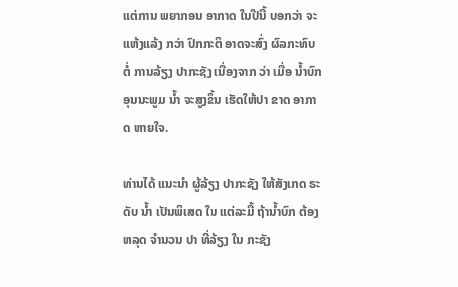ແຕ່ການ ພຍາກອນ ອາກາດ ໃນປີນີ້ ບອກວ່າ ຈະແຫ້ງແລ້ງ ກວ່າ ປົກກະຕິ ອາດຈະສົ່ງ ຜົລກະທົບ ຕໍ່ ການລ້ຽງ ປາກະຊັງ ເນື່ອງຈາກ ວ່າ ເມື່ອ ນ້ຳບົກ ອຸນນະພູມ ນໍ້າ ຈະສູງຂຶ້ນ ເຮັດໃຫ້ປາ ຂາດ ອາກາດ ຫາຍໃຈ.

ທ່ານໄດ້ ແນະນຳ ຜູ້ລ້ຽງ ປາກະຊັງ ໃຫ້ສັງເກດ ຣະດັບ ນ້ຳ ເປັນພິເສດ ໃນ ແຕ່ລະມື້ ຖ້ານ້ຳບົກ ຕ້ອງຫລຸດ ຈໍານວນ ປາ ທີ່ລ້ຽງ ໃນ ກະຊັງ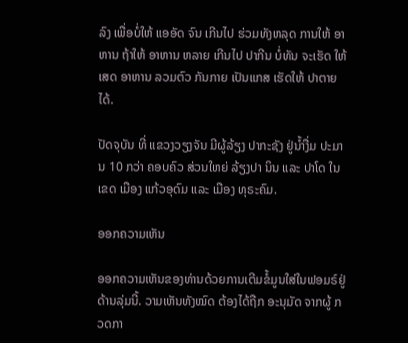ລົງ ເພື່ອບໍ່ໃຫ້ ແອອັດ ຈົນ ເກີນໄປ ຮ່ວມທັງຫລຸດ ການໃຫ້ ອາຫານ ຖ້າໃຫ້ ອາຫານ ຫລາຍ ເກີນໄປ ປາກີນ ບໍ່ທັນ ຈະເຮັດ ໃຫ້ ເສດ ອາຫານ ລວມຕົວ ກັນກາຍ ເປັນແກສ ເຮັດໃຫ້ ປາຕາຍ ໄດ້.

ປັດຈຸບັນ ທີ່ ແຂວງວຽງຈັນ ມີຜູ້ລ້ຽງ ປາກະຊັງ ຢູ່ນ້ຳງື່ມ ປະມານ 10 ກວ່າ ຄອບຄົວ ສ່ວນໃຫຍ່ ລ້ຽງປາ ນິນ ແລະ ປາໂດ ໃນເຂດ ເມືອງ ແກ້ວອຸດົມ ແລະ ເມືອງ ທຸຣະຄົມ.

ອອກຄວາມເຫັນ

ອອກຄວາມເຫັນຂອງທ່ານດ້ວຍການເຕີມຂໍ້ມູນໃສ່ໃນຟອມຣ໌ຢູ່ດ້ານລຸ່ມນີ້. ວາມເຫັນທັງໝົດ ຕ້ອງໄດ້ຖືກ ອະນຸມັດ ຈາກຜູ້ ກວດກາ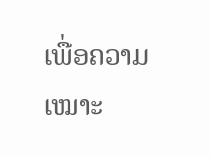ເພື່ອຄວາມເໝາະ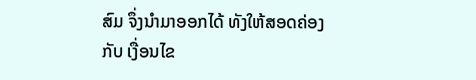ສົມ ຈຶ່ງນໍາມາອອກໄດ້ ທັງໃຫ້ສອດຄ່ອງ ກັບ ເງື່ອນໄຂ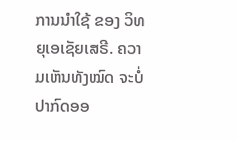ການນຳໃຊ້ ຂອງ ວິທຍຸເອເຊັຍເສຣີ. ຄວາມເຫັນທັງໝົດ ຈະບໍ່ປາກົດອອ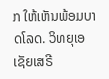ກ ໃຫ້ເຫັນພ້ອມບາດໂລດ. ວິທຍຸເອເຊັຍເສຣີ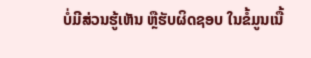ບໍ່ມີສ່ວນຮູ້ເຫັນ ຫຼືຮັບຜິດຊອບ ໃນຂໍ້ມູນເນື້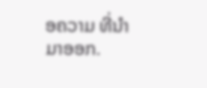ອຄວາມ ທີ່ນໍາມາອອກ.